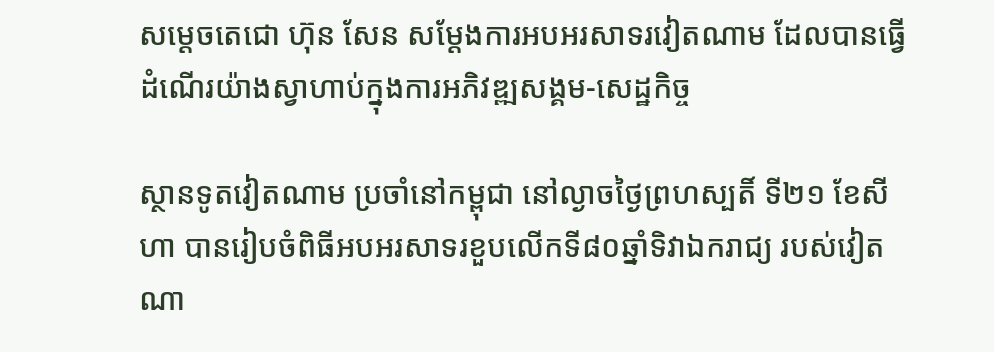សម្តេចតេជោ ហ៊ុន សែន សម្តែងការអបអរសាទរវៀតណាម ដែលបានធ្វើដំណើរយ៉ាងស្វាហាប់ក្នុងការអភិវឌ្ឍសង្គម-សេដ្ឋកិច្ច

ស្ថានទូតវៀតណាម ប្រចាំនៅកម្ពុជា នៅល្ងាចថ្ងៃព្រហស្បតិ៍ ទី២១ ខែសីហា បានរៀបចំពិធីអបអរសាទរខួបលើកទី៨០ឆ្នាំទិវាឯករាជ្យ របស់វៀត ណា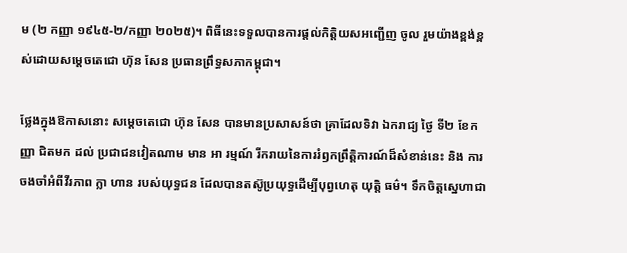ម (២ កញ្ញា ១៩៤៥-២/កញ្ញា ២០២៥)។ ពិធីនេះទទួលបានការផ្តល់កិត្តិយសអញ្ជើញ ចូល រួមយ៉ាងខ្ពង់ខ្ពស់ដោយសម្តេចតេជោ ហ៊ុន សែន ប្រធានព្រឹទ្ធសភាកម្ពុជា។

ថ្លែងក្នុងឱកាសនោះ សម្តេចតេជោ ហ៊ុន សែន បានមានប្រសាសន៍ថា គ្រាដែលទិវា ឯករាជ្យ ថៃ្ង ទី២ ខែកញ្ញា ជិតមក ដល់ ប្រជាជនវៀតណាម មាន អា រម្មណ៍ រីករាយនៃការរំឭកព្រឹត្តិការណ៍ដ៏សំខាន់នេះ និង ការចងចាំអំពីវីរភាព ក្លា ហាន របស់យុទ្ធជន ដែលបានតស៊ូប្រយុទ្ធដើម្បីបុព្វហេតុ យុត្តិ ធម៌។ ទឹកចិត្តស្នេហាជា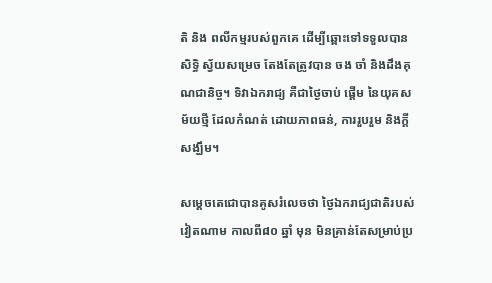តិ និង ពលីកម្មរបស់ពួកគេ ដើម្បីឆ្ពោះទៅទទួលបាន សិទ្ធិ ស្វ័យសម្រេច តែងតែត្រូវបាន ចង ចាំ និងដឹងគុណជានិច្ច។ ទិវាឯករាជ្យ គឺជាថ្ងៃចាប់ ផ្តើម នៃយុគសម័យថ្មី ដែលកំណត់ ដោយភាពធន់, ការរួបរួម និងក្តីសង្ឃឹម។

សម្តេចតេជោបានគូសរំលេចថា ថ្ងៃឯករាជ្យជាតិរបស់វៀតណាម កាលពី៨០ ឆ្នាំ មុន មិនគ្រាន់តែសម្រាប់ប្រ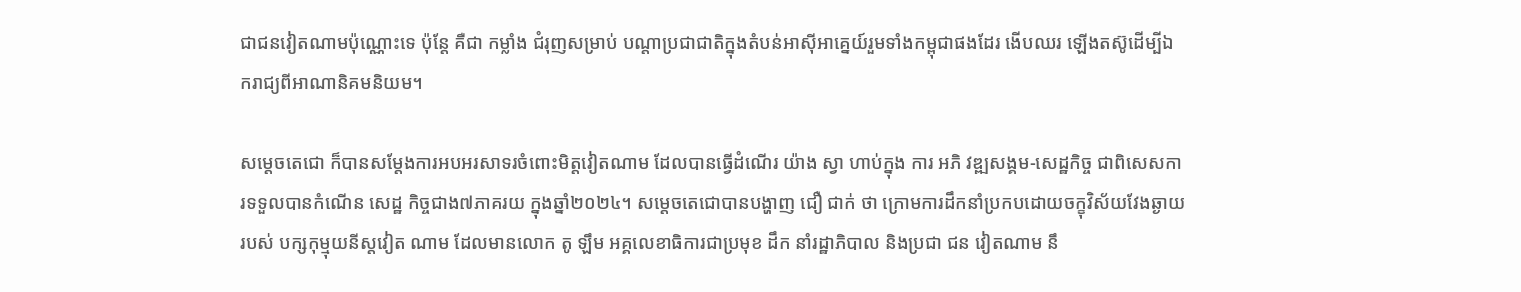ជាជនវៀតណាមប៉ុណ្ណោះទេ ប៉ុន្តែ គឺជា កម្លាំង ជំរុញសម្រាប់ បណ្តាប្រជាជាតិក្នុងតំបន់អាស៊ីអាគ្នេយ៍រួមទាំងកម្ពុជាផងដែរ ងើបឈរ ឡើងតស៊ូដើម្បីឯករាជ្យពីអាណានិគមនិយម។

សម្តេចតេជោ ក៏បានសម្តែងការអបអរសាទរចំពោះមិត្តវៀតណាម ដែលបានធ្វើដំណើរ យ៉ាង ស្វា ហាប់ក្នុង ការ អភិ វឌ្ឍសង្គម-សេដ្ឋកិច្ច ជាពិសេសការទទួលបានកំណើន សេដ្ឋ កិច្ចជាង៧ភាគរយ ក្នុងឆ្នាំ២០២៤។ សម្ដេចតេជោបានបង្ហាញ ជឿ ជាក់ ថា ក្រោមការដឹកនាំប្រកបដោយចក្ខុវិស័យវែងឆ្ងាយរបស់ បក្សកុម្មុយនីស្តវៀត ណាម ដែលមានលោក តូ ឡឹម អគ្គលេខាធិការជាប្រមុខ ដឹក នាំរដ្ឋាភិបាល និងប្រជា ជន វៀតណាម នឹ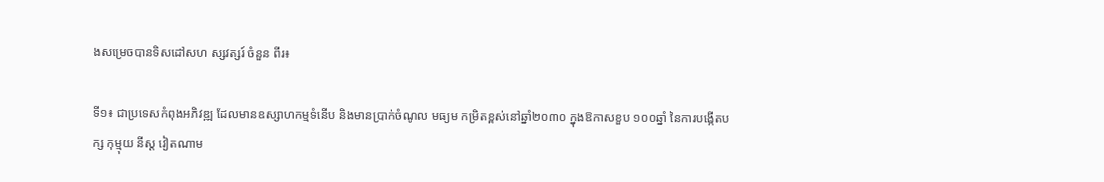ងសម្រេចបានទិសដៅសហ ស្សវត្សរ៍ ចំនួន ពីរ៖

ទី១៖ ជាប្រទេសកំពុងអភិវឌ្ឍ ដែលមានឧស្សាហកម្មទំនើប និងមានប្រាក់ចំណូល មធ្យម កម្រិតខ្ពស់នៅឆ្នាំ២០៣០ ក្នុងឱកាសខួប ១០០ឆ្នាំ នៃការបង្កើតបក្ស កុម្មុយ នីស្ត វៀតណាម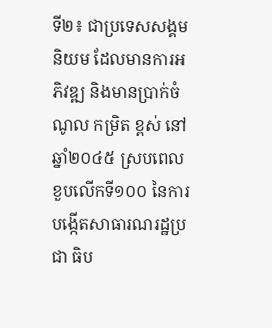ទី២៖ ជាប្រទេសសង្គមនិយម ដែលមានការអភិវឌ្ឍ និងមានប្រាក់ចំណូល កម្រិត ខ្ពស់ នៅឆ្នាំ២០៤៥ ស្របពេលខួបលើកទី១០០ នៃការបង្កើតសាធារណរដ្ឋប្រជា ធិប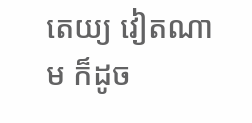តេយ្យ វៀតណាម ក៏ដូច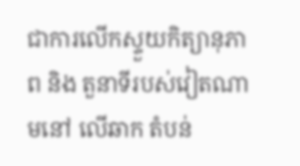ជាការលើកស្ទួយកិត្យានុភាព និង តួនាទីរបស់វៀតណាមនៅ លើឆាក តំបន់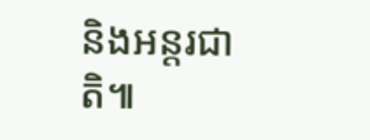និងអន្តរជាតិ៕